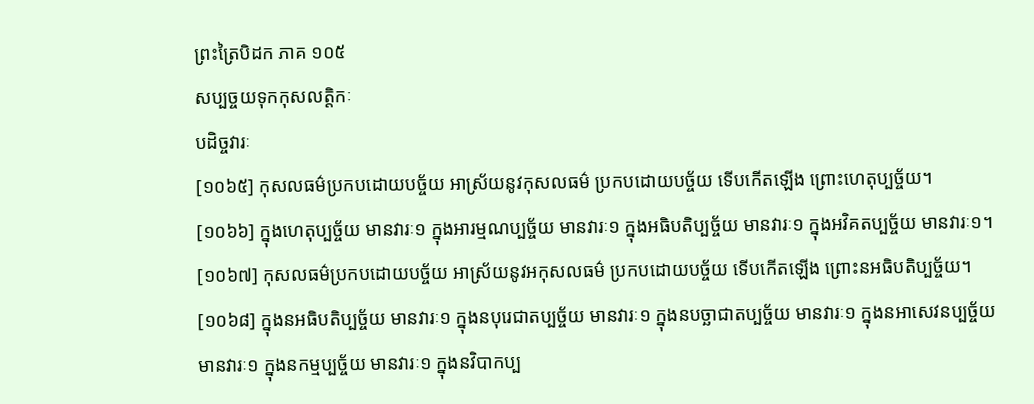ព្រះត្រៃបិដក ភាគ ១០៥
សប្បច្ចយទុកកុសលត្តិកៈ
បដិច្ចវារៈ
[១០៦៥] កុសលធម៌ប្រកបដោយបច្ច័យ អាស្រ័យនូវកុសលធម៌ ប្រកបដោយបច្ច័យ ទើបកើតឡើង ព្រោះហេតុប្បច្ច័យ។
[១០៦៦] ក្នុងហេតុប្បច្ច័យ មានវារៈ១ ក្នុងអារម្មណប្បច្ច័យ មានវារៈ១ ក្នុងអធិបតិប្បច្ច័យ មានវារៈ១ ក្នុងអវិគតប្បច្ច័យ មានវារៈ១។
[១០៦៧] កុសលធម៌ប្រកបដោយបច្ច័យ អាស្រ័យនូវអកុសលធម៌ ប្រកបដោយបច្ច័យ ទើបកើតឡើង ព្រោះនអធិបតិប្បច្ច័យ។
[១០៦៨] ក្នុងនអធិបតិប្បច្ច័យ មានវារៈ១ ក្នុងនបុរេជាតប្បច្ច័យ មានវារៈ១ ក្នុងនបច្ឆាជាតប្បច្ច័យ មានវារៈ១ ក្នុងនអាសេវនប្បច្ច័យ មានវារៈ១ ក្នុងនកម្មប្បច្ច័យ មានវារៈ១ ក្នុងនវិបាកប្ប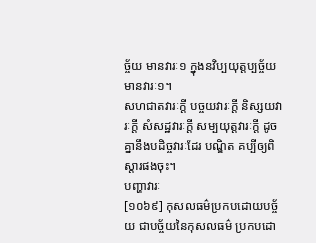ច្ច័យ មានវារៈ១ ក្នុងនវិប្បយុត្តប្បច្ច័យ មានវារៈ១។
សហជាតវារៈក្តី បច្ចយវារៈក្តី និស្សយវារៈក្តី សំសដ្ឋវារៈក្តី សម្បយុត្តវារៈក្តី ដូចគ្នានឹងបដិច្ចវារៈដែរ បណ្ឌិត គប្បីឲ្យពិស្តារផងចុះ។
បញ្ហាវារៈ
[១០៦៩] កុសលធម៌ប្រកបដោយបច្ច័យ ជាបច្ច័យនៃកុសលធម៌ ប្រកបដោ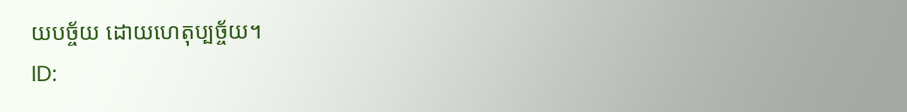យបច្ច័យ ដោយហេតុប្បច្ច័យ។
ID: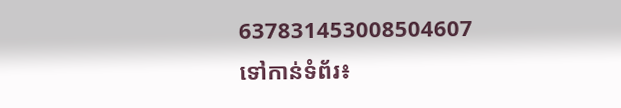637831453008504607
ទៅកាន់ទំព័រ៖